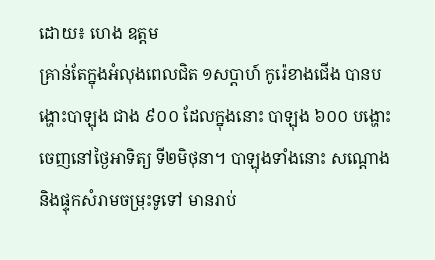ដោយ៖ ហេង ឧត្តម
គ្រាន់តែក្នុងអំលុងពេលជិត ១សប្តាហ៍ កូរ៉េខាងជើង បានបង្ហោះបាឡុង ជាង ៩០០ ដែលក្នុងនោះ បាឡុង ៦០០ បង្ហោះចេញនៅថ្ងៃអាទិត្យ ទី២មិថុនា។ បាឡុងទាំងនោះ សណ្ដោងនិងផ្ទុកសំរាមចម្រុះទូទៅ មានរាប់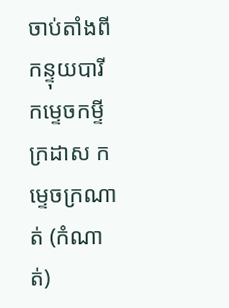ចាប់តាំងពីកន្ទុយបារី កម្ទេចកម្ទីក្រដាស កម្ទេចក្រណាត់ (កំណាត់)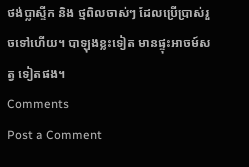ថង់ប្លាស្ទីក និង ថ្មពិលចាស់ៗ ដែលប្រើប្រាស់រួចទៅហើយ។ បាឡុងខ្លះទៀត មានផ្ទុះអាចម៍សត្វ ទៀតផង។
Comments
Post a Comment